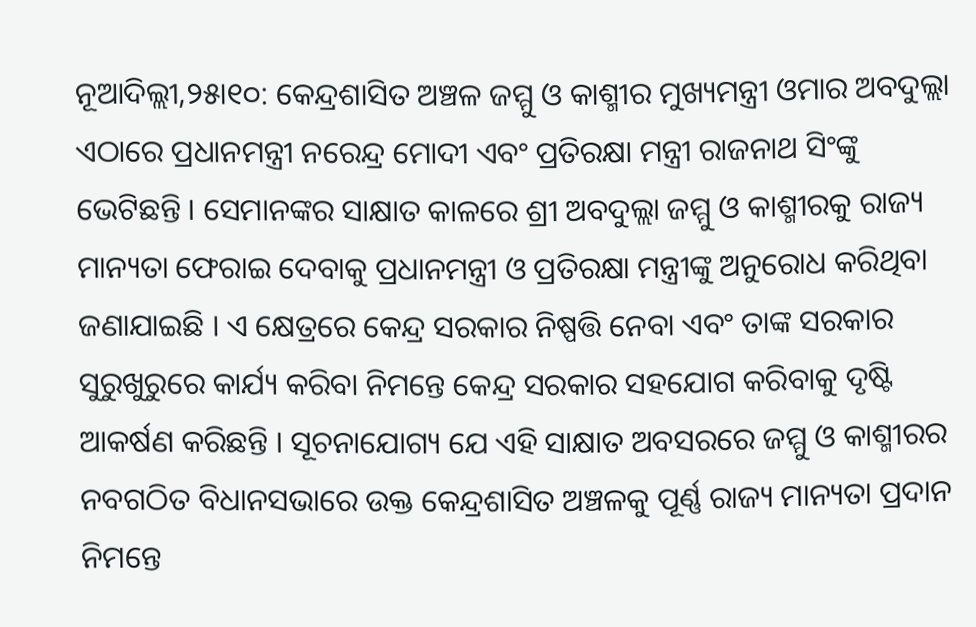ନୂଆଦିଲ୍ଲୀ,୨୫ା୧୦: କେନ୍ଦ୍ରଶାସିତ ଅଞ୍ଚଳ ଜମ୍ମୁ ଓ କାଶ୍ମୀର ମୁଖ୍ୟମନ୍ତ୍ରୀ ଓମାର ଅବଦୁଲ୍ଲା ଏଠାରେ ପ୍ରଧାନମନ୍ତ୍ରୀ ନରେନ୍ଦ୍ର ମୋଦୀ ଏବଂ ପ୍ରତିରକ୍ଷା ମନ୍ତ୍ରୀ ରାଜନାଥ ସିଂଙ୍କୁ ଭେଟିଛନ୍ତି । ସେମାନଙ୍କର ସାକ୍ଷାତ କାଳରେ ଶ୍ରୀ ଅବଦୁଲ୍ଲା ଜମ୍ମୁ ଓ କାଶ୍ମୀରକୁ ରାଜ୍ୟ ମାନ୍ୟତା ଫେରାଇ ଦେବାକୁ ପ୍ରଧାନମନ୍ତ୍ରୀ ଓ ପ୍ରତିରକ୍ଷା ମନ୍ତ୍ରୀଙ୍କୁ ଅନୁରୋଧ କରିଥିବା ଜଣାଯାଇଛି । ଏ କ୍ଷେତ୍ରରେ କେନ୍ଦ୍ର ସରକାର ନିଷ୍ପତ୍ତି ନେବା ଏବଂ ତାଙ୍କ ସରକାର ସୁରୁଖୁରୁରେ କାର୍ଯ୍ୟ କରିବା ନିମନ୍ତେ କେନ୍ଦ୍ର ସରକାର ସହଯୋଗ କରିବାକୁ ଦୃଷ୍ଟି ଆକର୍ଷଣ କରିଛନ୍ତି । ସୂଚନାଯୋଗ୍ୟ ଯେ ଏହି ସାକ୍ଷାତ ଅବସରରେ ଜମ୍ମୁ ଓ କାଶ୍ମୀରର ନବଗଠିତ ବିଧାନସଭାରେ ଉକ୍ତ କେନ୍ଦ୍ରଶାସିତ ଅଞ୍ଚଳକୁ ପୂର୍ଣ୍ଣ ରାଜ୍ୟ ମାନ୍ୟତା ପ୍ରଦାନ ନିମନ୍ତେ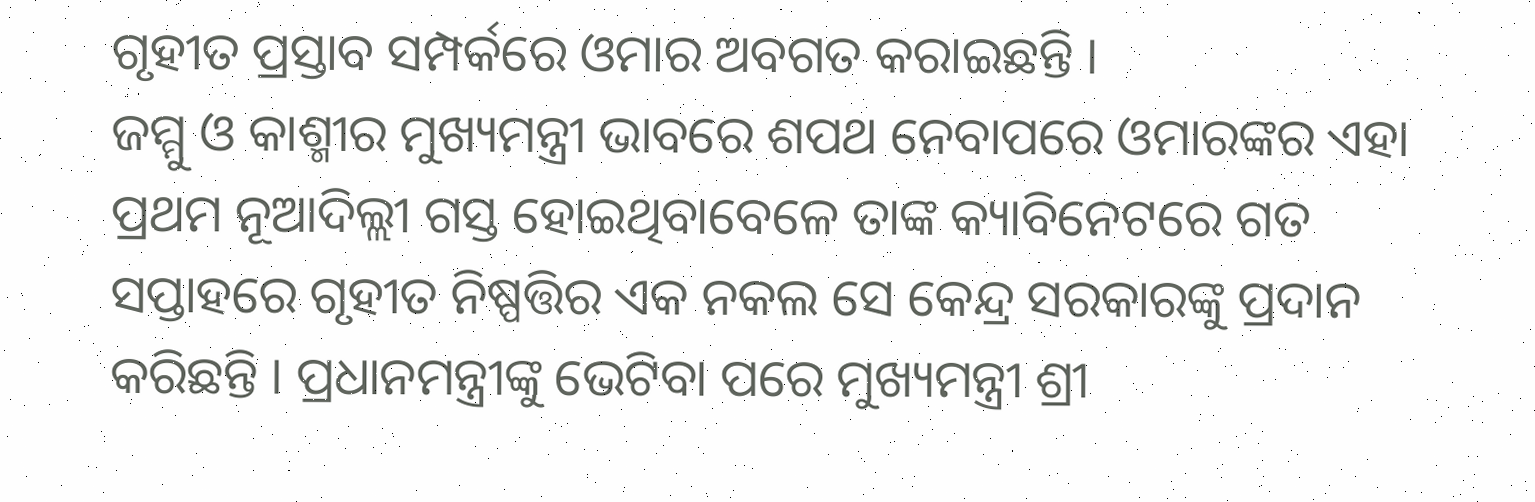ଗୃହୀତ ପ୍ରସ୍ତାବ ସମ୍ପର୍କରେ ଓମାର ଅବଗତ କରାଇଛନ୍ତି ।
ଜମ୍ମୁ ଓ କାଶ୍ମୀର ମୁଖ୍ୟମନ୍ତ୍ରୀ ଭାବରେ ଶପଥ ନେବାପରେ ଓମାରଙ୍କର ଏହା ପ୍ରଥମ ନୂଆଦିଲ୍ଲୀ ଗସ୍ତ ହୋଇଥିବାବେଳେ ତାଙ୍କ କ୍ୟାବିନେଟରେ ଗତ ସପ୍ତାହରେ ଗୃହୀତ ନିଷ୍ପତ୍ତିର ଏକ ନକଲ ସେ କେନ୍ଦ୍ର ସରକାରଙ୍କୁ ପ୍ରଦାନ କରିଛନ୍ତି । ପ୍ରଧାନମନ୍ତ୍ରୀଙ୍କୁ ଭେଟିବା ପରେ ମୁଖ୍ୟମନ୍ତ୍ରୀ ଶ୍ରୀ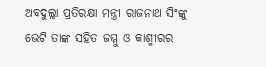ଅବଦୁଲ୍ଲା ପ୍ରତିରକ୍ଷା ମନ୍ତ୍ରୀ ରାଜନାଥ ସିଂଙ୍କୁ ଭେଟି ତାଙ୍କ ସହିତ ଜମ୍ମୁ ଓ କାଶ୍ମୀରର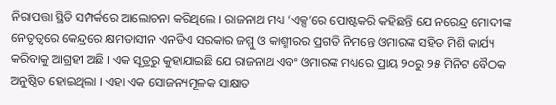ନିରାପତ୍ତା ସ୍ଥିତି ସମ୍ପର୍କରେ ଆଲୋଚନା କରିଥିଲେ । ରାଜନାଥ ମଧ୍ୟ ‘ଏକ୍ସ’ରେ ପୋଷ୍ଟକରି କହିଛନ୍ତି ଯେ ନରେନ୍ଦ୍ର ମୋଦୀଙ୍କ ନେତୃତ୍ୱରେ କେନ୍ଦ୍ରରେ କ୍ଷମତାସୀନ ଏନଡିଏ ସରକାର ଜମ୍ମୁ ଓ କାଶ୍ମୀରର ପ୍ରଗତି ନିମନ୍ତେ ଓମାରଙ୍କ ସହିତ ମିଶି କାର୍ଯ୍ୟ କରିବାକୁ ଆଗ୍ରହୀ ଅଛି । ଏକ ସୂତ୍ରରୁ କୁହାଯାଇଛି ଯେ ରାଜନାଥ ଏବଂ ଓମାରଙ୍କ ମଧ୍ୟରେ ପ୍ରାୟ ୨୦ରୁ ୨୫ ମିନିଟ ବୈଠକ ଅନୁଷ୍ଠିତ ହୋଇଥିଲା । ଏହା ଏକ ସୋଜନ୍ୟମୂଳକ ସାକ୍ଷାତ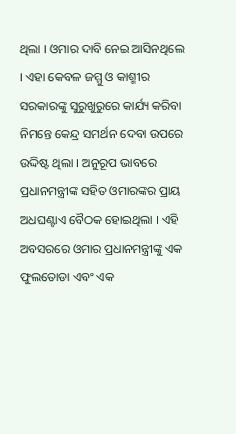ଥିଲା । ଓମାର ଦାବି ନେଇ ଆସିନଥିଲେ । ଏହା କେବଳ ଜମ୍ମୁ ଓ କାଶ୍ମୀର ସରକାରଙ୍କୁ ସୁରୁଖୁରୁରେ କାର୍ଯ୍ୟ କରିବା ନିମନ୍ତେ କେନ୍ଦ୍ର ସମର୍ଥନ ଦେବା ଉପରେ ଉଦ୍ଦିଷ୍ଟ ଥିଲା । ଅନୁରୂପ ଭାବରେ ପ୍ରଧାନମନ୍ତ୍ରୀଙ୍କ ସହିତ ଓମାରଙ୍କର ପ୍ରାୟ ଅଧଘଣ୍ଟାଏ ବୈଠକ ହୋଇଥିଲା । ଏହି ଅବସରରେ ଓମାର ପ୍ରଧାନମନ୍ତ୍ରୀଙ୍କୁ ଏକ ଫୁଲତୋଡା ଏବଂ ଏକ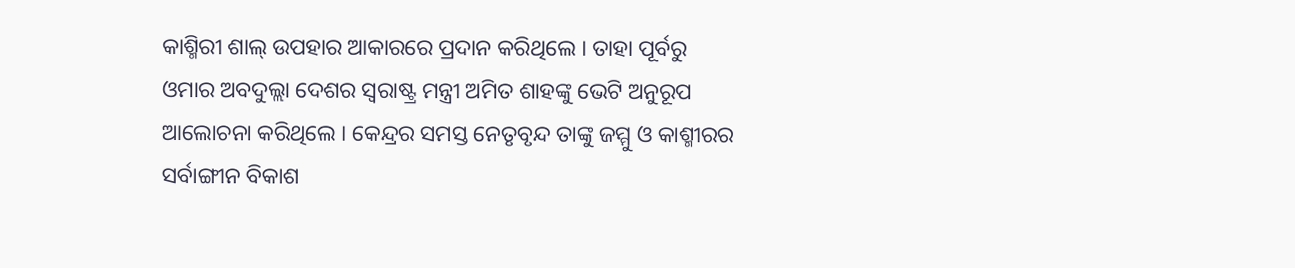କାଶ୍ମିରୀ ଶାଲ୍ ଉପହାର ଆକାରରେ ପ୍ରଦାନ କରିଥିଲେ । ତାହା ପୂର୍ବରୁ ଓମାର ଅବଦୁଲ୍ଲା ଦେଶର ସ୍ୱରାଷ୍ଟ୍ର ମନ୍ତ୍ରୀ ଅମିତ ଶାହଙ୍କୁ ଭେଟି ଅନୁରୂପ ଆଲୋଚନା କରିଥିଲେ । କେନ୍ଦ୍ରର ସମସ୍ତ ନେତୃବୃନ୍ଦ ତାଙ୍କୁ ଜମ୍ମୁ ଓ କାଶ୍ମୀରର ସର୍ବାଙ୍ଗୀନ ବିକାଶ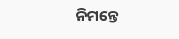ନିମନ୍ତେ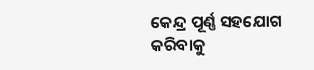କେନ୍ଦ୍ର ପୂର୍ଣ୍ଣ ସହଯୋଗ କରିବାକୁ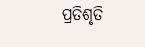ପ୍ରତିଶୃତି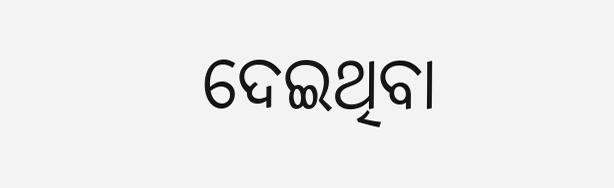ଦେଇଥିବା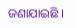ଜଣାଯାଇଛି ।